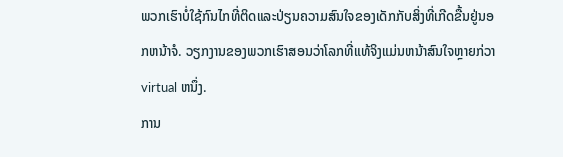ພວກເຮົາບໍ່ໃຊ້ກົນໄກທີ່ຕິດແລະປ່ຽນຄວາມສົນໃຈຂອງເດັກກັບສິ່ງທີ່ເກີດຂື້ນຢູ່ນອກຫນ້າຈໍ. ວຽກງານຂອງພວກເຮົາສອນວ່າໂລກທີ່ແທ້ຈິງແມ່ນຫນ້າສົນໃຈຫຼາຍກ່ວາ virtual ຫນຶ່ງ.
ການ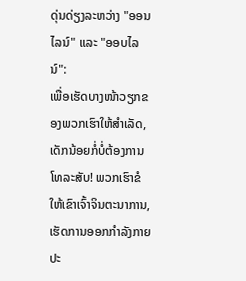ດຸ່ນດ່ຽງລະຫວ່າງ "ອອນໄລນ໌" ແລະ "ອອບໄລນ໌":
ເພື່ອເຮັດບາງໜ້າວຽກຂອງພວກເຮົາໃຫ້ສຳເລັດ, ເດັກນ້ອຍກໍ່ບໍ່ຕ້ອງການໂທລະສັບ! ພວກເຮົາຂໍໃຫ້ເຂົາເຈົ້າຈິນຕະນາການ, ເຮັດການອອກກໍາລັງກາຍປະ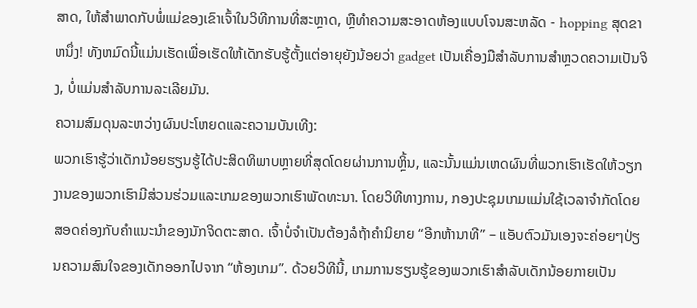ສາດ, ໃຫ້ສໍາພາດກັບພໍ່ແມ່ຂອງເຂົາເຈົ້າໃນວິທີການທີ່ສະຫຼາດ, ຫຼືທໍາຄວາມສະອາດຫ້ອງແບບໂຈນສະຫລັດ - hopping ສຸດຂາຫນຶ່ງ! ທັງຫມົດນີ້ແມ່ນເຮັດເພື່ອເຮັດໃຫ້ເດັກຮັບຮູ້ຕັ້ງແຕ່ອາຍຸຍັງນ້ອຍວ່າ gadget ເປັນເຄື່ອງມືສໍາລັບການສໍາຫຼວດຄວາມເປັນຈິງ, ບໍ່ແມ່ນສໍາລັບການລະເລີຍມັນ.
ຄວາມສົມດຸນລະຫວ່າງຜົນປະໂຫຍດແລະຄວາມບັນເທີງ:
ພວກເຮົາຮູ້ວ່າເດັກນ້ອຍຮຽນຮູ້ໄດ້ປະສິດທິພາບຫຼາຍທີ່ສຸດໂດຍຜ່ານການຫຼິ້ນ, ແລະນັ້ນແມ່ນເຫດຜົນທີ່ພວກເຮົາເຮັດໃຫ້ວຽກງານຂອງພວກເຮົາມີສ່ວນຮ່ວມແລະເກມຂອງພວກເຮົາພັດທະນາ. ໂດຍວິທີທາງການ, ກອງປະຊຸມເກມແມ່ນໃຊ້ເວລາຈໍາກັດໂດຍສອດຄ່ອງກັບຄໍາແນະນໍາຂອງນັກຈິດຕະສາດ. ເຈົ້າບໍ່ຈຳເປັນຕ້ອງລໍຖ້າຄຳນິຍາຍ “ອີກຫ້ານາທີ” – ແອັບຕົວມັນເອງຈະຄ່ອຍໆປ່ຽນຄວາມສົນໃຈຂອງເດັກອອກໄປຈາກ “ຫ້ອງເກມ”. ດ້ວຍວິທີນີ້, ເກມການຮຽນຮູ້ຂອງພວກເຮົາສຳລັບເດັກນ້ອຍກາຍເປັນ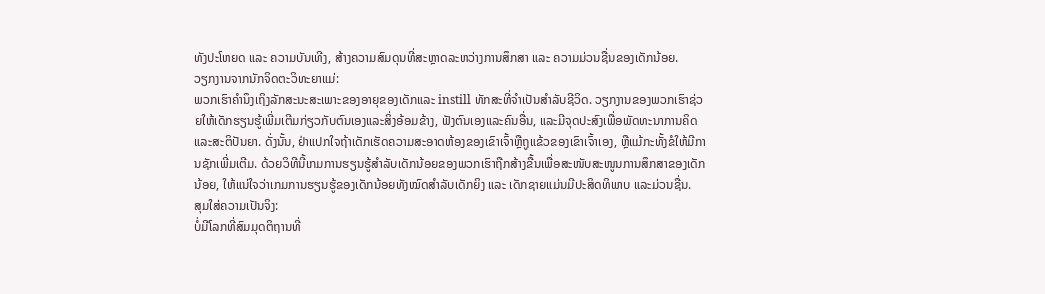ທັງປະໂຫຍດ ແລະ ຄວາມບັນເທີງ, ສ້າງຄວາມສົມດຸນທີ່ສະຫຼາດລະຫວ່າງການສຶກສາ ແລະ ຄວາມມ່ວນຊື່ນຂອງເດັກນ້ອຍ.
ວຽກງານຈາກນັກຈິດຕະວິທະຍາແມ່:
ພວກເຮົາຄໍານຶງເຖິງລັກສະນະສະເພາະຂອງອາຍຸຂອງເດັກແລະ instill ທັກສະທີ່ຈໍາເປັນສໍາລັບຊີວິດ. ວຽກງານຂອງພວກເຮົາຊ່ວຍໃຫ້ເດັກຮຽນຮູ້ເພີ່ມເຕີມກ່ຽວກັບຕົນເອງແລະສິ່ງອ້ອມຂ້າງ, ຟັງຕົນເອງແລະຄົນອື່ນ, ແລະມີຈຸດປະສົງເພື່ອພັດທະນາການຄິດແລະສະຕິປັນຍາ. ດັ່ງນັ້ນ, ຢ່າແປກໃຈຖ້າເດັກເຮັດຄວາມສະອາດຫ້ອງຂອງເຂົາເຈົ້າຫຼືຖູແຂ້ວຂອງເຂົາເຈົ້າເອງ, ຫຼືແມ້ກະທັ້ງຂໍໃຫ້ມີການຊັກເພີ່ມເຕີມ. ດ້ວຍວິທີນີ້ເກມການຮຽນຮູ້ສຳລັບເດັກນ້ອຍຂອງພວກເຮົາຖືກສ້າງຂື້ນເພື່ອສະໜັບສະໜູນການສຶກສາຂອງເດັກນ້ອຍ, ໃຫ້ແນ່ໃຈວ່າເກມການຮຽນຮູ້ຂອງເດັກນ້ອຍທັງໝົດສຳລັບເດັກຍິງ ແລະ ເດັກຊາຍແມ່ນມີປະສິດທິພາບ ແລະມ່ວນຊື່ນ.
ສຸມໃສ່ຄວາມເປັນຈິງ:
ບໍ່ມີໂລກທີ່ສົມມຸດຕິຖານທີ່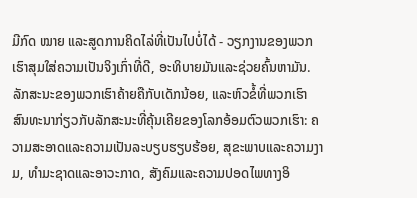ມີກົດ ໝາຍ ແລະສູດການຄິດໄລ່ທີ່ເປັນໄປບໍ່ໄດ້ - ວຽກງານຂອງພວກເຮົາສຸມໃສ່ຄວາມເປັນຈິງເກົ່າທີ່ດີ, ອະທິບາຍມັນແລະຊ່ວຍຄົ້ນຫາມັນ. ລັກສະນະຂອງພວກເຮົາຄ້າຍຄືກັບເດັກນ້ອຍ, ແລະຫົວຂໍ້ທີ່ພວກເຮົາສົນທະນາກ່ຽວກັບລັກສະນະທີ່ຄຸ້ນເຄີຍຂອງໂລກອ້ອມຕົວພວກເຮົາ: ຄວາມສະອາດແລະຄວາມເປັນລະບຽບຮຽບຮ້ອຍ, ສຸຂະພາບແລະຄວາມງາມ, ທໍາມະຊາດແລະອາວະກາດ, ສັງຄົມແລະຄວາມປອດໄພທາງອິ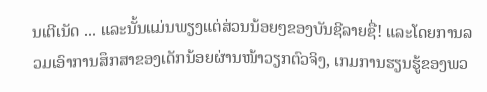ນເຕີເນັດ ... ແລະນັ້ນແມ່ນພຽງແຕ່ສ່ວນນ້ອຍໆຂອງບັນຊີລາຍຊື່! ແລະໂດຍການລວມເອົາການສຶກສາຂອງເດັກນ້ອຍຜ່ານໜ້າວຽກຕົວຈິງ, ເກມການຮຽນຮູ້ຂອງພວ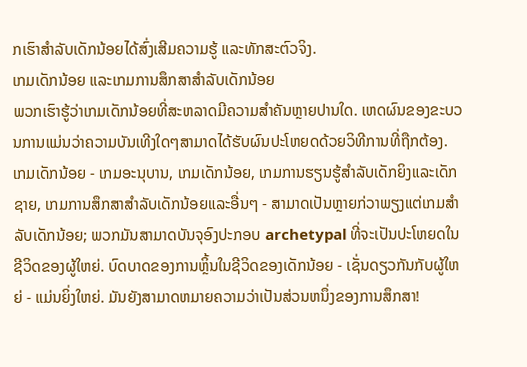ກເຮົາສຳລັບເດັກນ້ອຍໄດ້ສົ່ງເສີມຄວາມຮູ້ ແລະທັກສະຕົວຈິງ.
ເກມເດັກນ້ອຍ ແລະເກມການສຶກສາສຳລັບເດັກນ້ອຍ
ພວກເຮົາຮູ້ວ່າເກມເດັກນ້ອຍທີ່ສະຫລາດມີຄວາມສຳຄັນຫຼາຍປານໃດ. ເຫດຜົນຂອງຂະບວນການແມ່ນວ່າຄວາມບັນເທີງໃດໆສາມາດໄດ້ຮັບຜົນປະໂຫຍດດ້ວຍວິທີການທີ່ຖືກຕ້ອງ. ເກມເດັກນ້ອຍ - ເກມອະນຸບານ, ເກມເດັກນ້ອຍ, ເກມການຮຽນຮູ້ສໍາລັບເດັກຍິງແລະເດັກຊາຍ, ເກມການສຶກສາສໍາລັບເດັກນ້ອຍແລະອື່ນໆ - ສາມາດເປັນຫຼາຍກ່ວາພຽງແຕ່ເກມສໍາລັບເດັກນ້ອຍ; ພວກມັນສາມາດບັນຈຸອົງປະກອບ archetypal ທີ່ຈະເປັນປະໂຫຍດໃນຊີວິດຂອງຜູ້ໃຫຍ່. ບົດບາດຂອງການຫຼິ້ນໃນຊີວິດຂອງເດັກນ້ອຍ - ເຊັ່ນດຽວກັນກັບຜູ້ໃຫຍ່ - ແມ່ນຍິ່ງໃຫຍ່. ມັນຍັງສາມາດຫມາຍຄວາມວ່າເປັນສ່ວນຫນຶ່ງຂອງການສຶກສາ!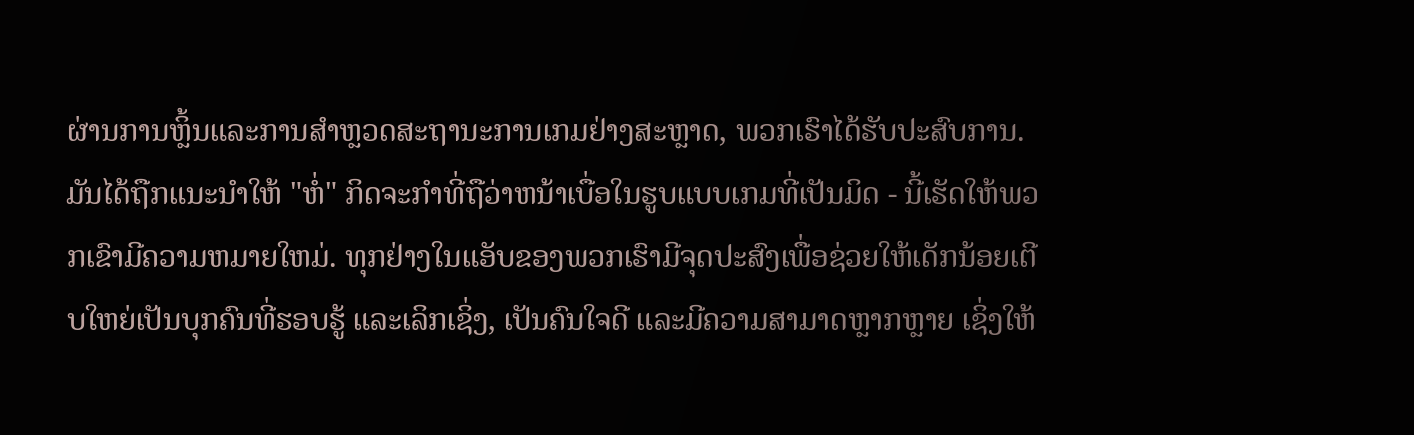ຜ່ານການຫຼິ້ນແລະການສໍາຫຼວດສະຖານະການເກມຢ່າງສະຫຼາດ, ພວກເຮົາໄດ້ຮັບປະສົບການ. ມັນໄດ້ຖືກແນະນໍາໃຫ້ "ຫໍ່" ກິດຈະກໍາທີ່ຖືວ່າຫນ້າເບື່ອໃນຮູບແບບເກມທີ່ເປັນມິດ - ນີ້ເຮັດໃຫ້ພວກເຂົາມີຄວາມຫມາຍໃຫມ່. ທຸກຢ່າງໃນແອັບຂອງພວກເຮົາມີຈຸດປະສົງເພື່ອຊ່ວຍໃຫ້ເດັກນ້ອຍເຕີບໃຫຍ່ເປັນບຸກຄົນທີ່ຮອບຮູ້ ແລະເລິກເຊິ່ງ, ເປັນຄົນໃຈດີ ແລະມີຄວາມສາມາດຫຼາກຫຼາຍ ເຊິ່ງໃຫ້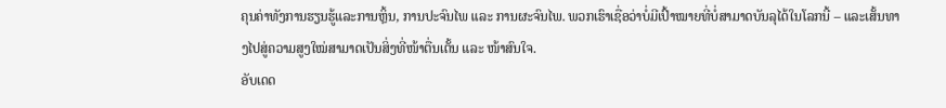ຄຸນຄ່າທັງການຮຽນຮູ້ແລະການຫຼິ້ນ, ການປະຈົນໄພ ແລະ ການຜະຈົນໄພ. ພວກເຮົາເຊື່ອວ່າບໍ່ມີເປົ້າໝາຍທີ່ບໍ່ສາມາດບັນລຸໄດ້ໃນໂລກນີ້ – ແລະເສັ້ນທາງໄປສູ່ຄວາມສູງໃໝ່ສາມາດເປັນສິ່ງທີ່ໜ້າຕື່ນເຕັ້ນ ແລະ ໜ້າສົນໃຈ.
ອັບເດດ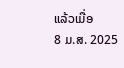ແລ້ວເມື່ອ
8 ມ.ສ. 2025